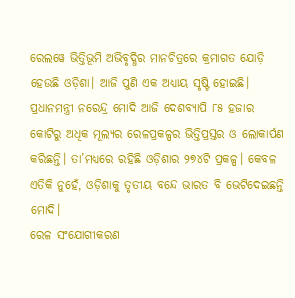ରେଲୱେ ଭିତ୍ତିଭୂମି ଅଭିବୃଦ୍ଧିର ମାନଚିତ୍ରରେ କ୍ରମାଗତ ଯୋଡ଼ି ହେଉଛି ଓଡ଼ିଶା। ଆଜି ପୁଣି ଏକ ଅଧ୍ୟାୟ ସୃଷ୍ଟି ହୋଇଛି। ପ୍ରଧାନମନ୍ତ୍ରୀ ନରେନ୍ଦ୍ର ମୋଦି ଆଜି ଦେଶବ୍ୟାପି ୮୫ ହଜାର କୋଟିରୁ ଅଧିକ ମୂଲ୍ୟର ରେଳପ୍ରକଳ୍ପର ଭିତ୍ତିପ୍ରସ୍ତର ଓ ଲୋକାର୍ପଣ କରିଛନ୍ତି। ତା’ମଧ୍ୟରେ ରହିଛି ଓଡ଼ିଶାର ୨୭୪ଟି ପ୍ରକଳ୍ପ। କେବଳ ଏତିକି ନୁହେଁ, ଓଡ଼ିଶାକୁ ତୃତୀୟ ବନ୍ଦେ ଭାରତ ବି ଭେଟିଦେଇଛନ୍ତି ମୋଦି।
ରେଳ ସଂଯୋଗୀକରଣ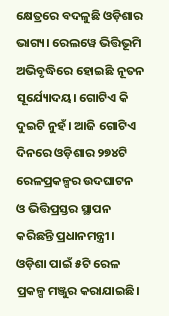କ୍ଷେତ୍ରରେ ବଦଳୁଛି ଓଡ଼ିଶାର ଭାଗ୍ୟ। ରେଲୱେ ଭିତ୍ତିଭୂମି ଅଭିବୃଦ୍ଧିରେ ହୋଇଛି ନୂତନ ସୂର୍ଯ୍ୟୋଦୟ। ଗୋଟିଏ କି ଦୁଇଟି ନୁହଁ। ଆଜି ଗୋଟିଏ ଦିନରେ ଓଡ଼ିଶାର ୨୭୪ଟି ରେଳପ୍ରକଳ୍ପର ଉଦଘାଟନ ଓ ଭିତ୍ତିପ୍ରସ୍ତର ସ୍ଥାପନ କରିଛନ୍ତି ପ୍ରଧାନମନ୍ତ୍ରୀ।
ଓଡ଼ିଶା ପାଇଁ ୫ଟି ରେଳ ପ୍ରକଳ୍ପ ମଞ୍ଜୁର କରାଯାଇଛି।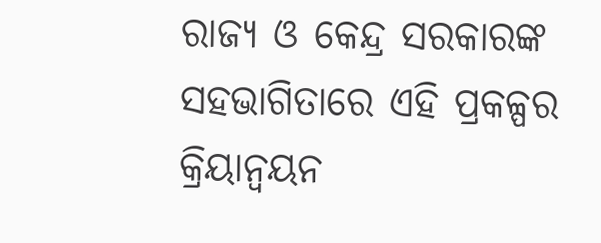ରାଜ୍ୟ ଓ କେନ୍ଦ୍ର ସରକାରଙ୍କ ସହଭାଗିତାରେ ଏହି ପ୍ରକଳ୍ପର କ୍ରିୟାନ୍ୱୟନ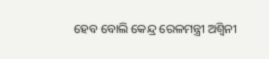ହେବ ବୋଲି କେନ୍ଦ୍ର ରେଳମନ୍ତ୍ରୀ ଅଶ୍ୱିନୀ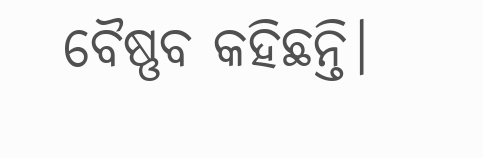ବୈଷ୍ଣବ କହିଛନ୍ତି।